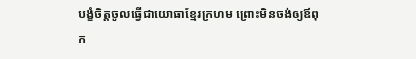បង្ខំចិត្តចូលធ្វើជាយោធាខ្មែរក្រហម ព្រោះមិនចង់ឲ្យឪពុក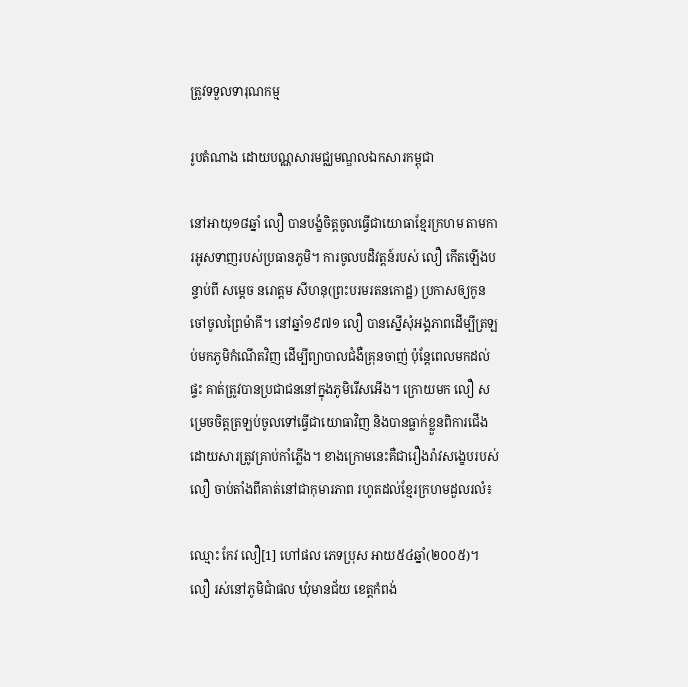ត្រូវទទួលទារុណកម្ម

រូបតំណាង ដោយបណ្ណសារមជ្ឈមណ្ឌលឯកសារកម្ពុជា

នៅអាយុ១៨ឆ្នាំ លឿ បានបង្ខំចិត្តចូលធ្វើជាយោធាខ្មែរក្រហម តាមការអូសទាញរបស់ប្រធានភូមិ។ ការចូលបដិវត្តន៍របស់ លឿ កើតឡើងបន្ទាប់ពី សម្ដេច នរោត្តម សីហនុ(ព្រះបរមរតនកោដ្ឋ) ប្រកាសឲ្យកូនចៅចូលព្រៃម៉ាគី។ នៅឆ្នាំ១៩៧១ លឿ បានស្នើសុំអង្គភាពដើម្បីត្រឡប់មកភូមិកំណើតវិញ ដើម្បីព្យាបាលជំងឺគ្រុនចាញ់ ប៉ុន្តែពេលមកដល់ផ្ទះ គាត់ត្រូវបានប្រជាជននៅក្នុងភូមិរើសអើង។ ក្រោយមក លឿ សម្រេចចិត្តត្រឡប់ចូលទៅធ្វើជាយោធាវិញ និងបានធ្លាក់ខ្លួនពិការជើង ដោយសារត្រូវគ្រាប់កាំភ្លើង។ ខាងក្រោមនេះគឺជារឿងរ៉ាវសង្ខេបរបស់ លឿ ចាប់តាំងពីគាត់នៅជាកុមារភាព រហូតដល់ខ្មែរក្រហមដួលរលំ៖

ឈ្មោះ កែវ លឿ[1] ហៅផល ភេទប្រុស អាយ៥៤ឆ្នាំ(២០០៥)។ លឿ រស់នៅភូមិជាំផល ឃុំមានជ័យ ខេត្តកំពង់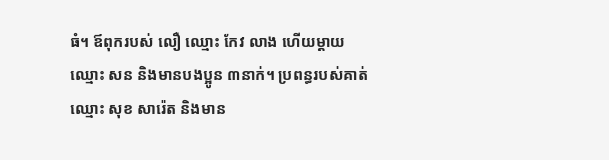ធំ។ ឪពុករបស់ លឿ ឈ្មោះ កែវ លាង ហើយម្ដាយឈ្មោះ សន និងមានបងប្អូន ៣នាក់។ ប្រពន្ធរបស់គាត់ ឈ្មោះ សុខ សារ៉េត និងមាន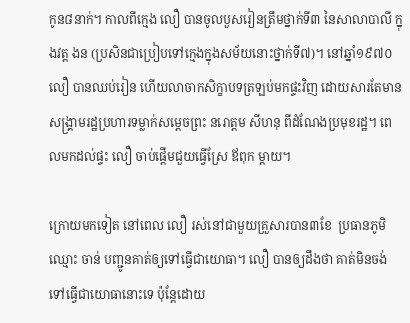កូន៨នាក់។ កាលពីក្មេង លឿ បានចូលបួសរៀនត្រឹមថ្នាក់ទី៣ នៃសាលាបាលី ក្នុងវត្ត ងន (ប្រសិនជាប្រៀបទៅក្មេងក្នុងសម័យនោះថ្នាក់ទី៧)។ នៅឆ្នាំ១៩៧០ លឿ បានឈប់រៀន ហើយលាចាកសិក្ខាបទត្រឡប់មកផ្ទះវិញ ដោយសារតែមានសង្គ្រាមរដ្ឋប្រហារទម្លាក់សម្ដេចព្រះ នរោត្តម សីហនុ ពីដំណែងប្រមុខរដ្ឋ។ ពេលមកដល់ផ្ទះ លឿ ចាប់ផ្ដើមជួយធ្វើស្រែ ឪពុក ម្ដាយ។

ក្រោយមកទៀត នៅពេល លឿ រស់នៅជាមួយគ្រួសារបាន៣ខែ  ប្រធានភូមិឈ្មោះ ចាន់ បញ្ជូនគាត់ឲ្យទៅធ្វើជាយោធា។ លឿ បានឲ្យដឹងថា គាត់មិនចង់ទៅធ្វើជាយោធានោះទេ ប៉ុន្តែដោយ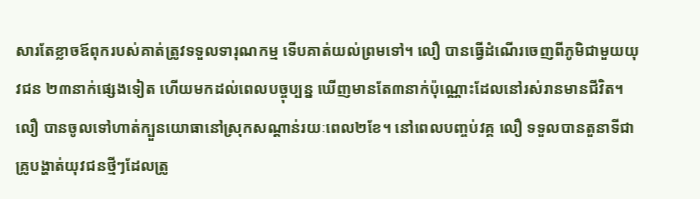សារតែខ្លាចឪពុករបស់គាត់ត្រូវទទួលទារុណកម្ម ទើបគាត់យល់ព្រមទៅ។ លឿ បានធ្វើដំណើរចេញពីភូមិជាមួយយុវជន ២៣នាក់ផ្សេងទៀត ហើយមកដល់ពេលបច្ចុប្បន្ន ឃើញមានតែ៣នាក់ប៉ុណ្ណោះដែលនៅរស់រានមានជីវិត។ លឿ បានចូលទៅហាត់ក្បួនយោធានៅស្រុកសណ្ដាន់រយៈពេល២ខែ។ នៅពេលបញ្ចប់វគ្គ លឿ ទទួលបានតួនាទីជាគ្រូបង្ហាត់យុវជនថ្មីៗដែលត្រូ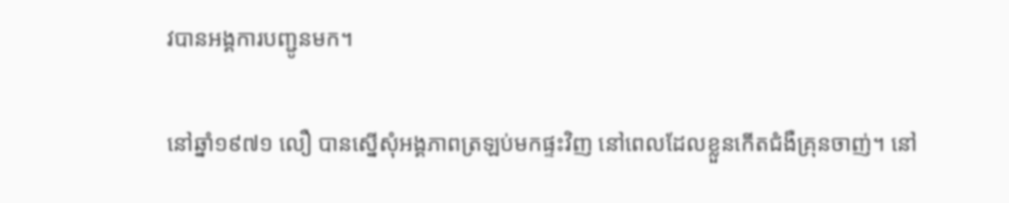វបានអង្គការបញ្ជូនមក។

នៅឆ្នាំ១៩៧១ លឿ បានស្នើសុំអង្គភាពត្រឡប់មកផ្ទះវិញ នៅពេលដែលខ្លួនកើតជំងឺគ្រុនចាញ់។ នៅ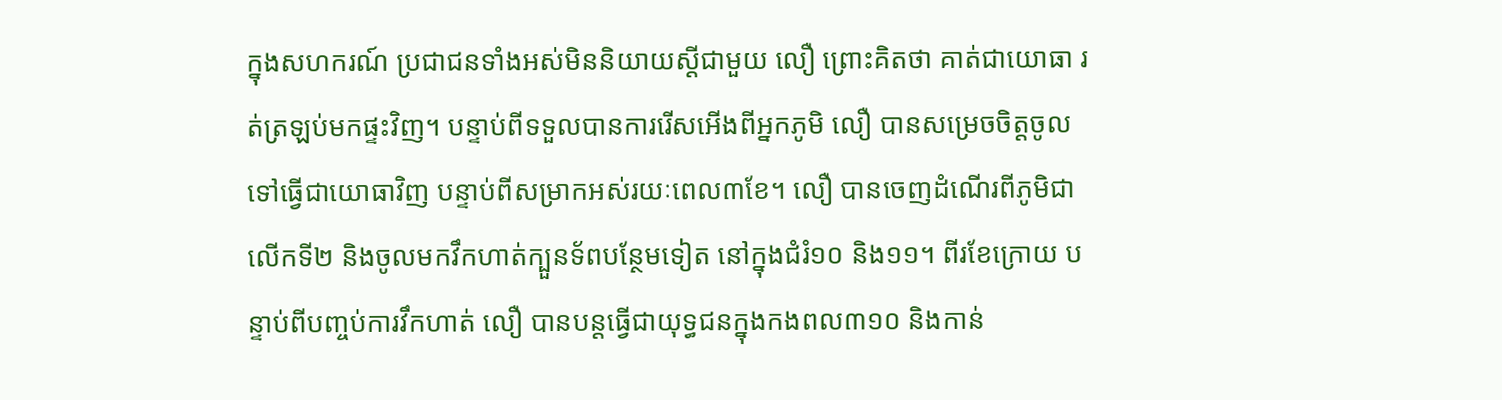ក្នុងសហករណ៍ ប្រជាជនទាំងអស់មិននិយាយស្ដីជាមួយ លឿ ព្រោះគិតថា គាត់ជាយោធា រត់ត្រឡប់មកផ្ទះវិញ។ បន្ទាប់ពីទទួលបានការរើសអើងពីអ្នកភូមិ លឿ បានសម្រេចចិត្តចូលទៅធ្វើជាយោធាវិញ បន្ទាប់ពីសម្រាកអស់រយៈពេល៣ខែ។ លឿ បានចេញដំណើរពីភូមិជាលើកទី២ និងចូលមកវឹកហាត់ក្បួនទ័ពបន្ថែមទៀត នៅក្នុងជំរំ១០ និង១១។ ពីរខែក្រោយ បន្ទាប់ពីបញ្ចប់ការវឹកហាត់ លឿ បានបន្តធ្វើជាយុទ្ធជនក្នុងកងពល៣១០ និងកាន់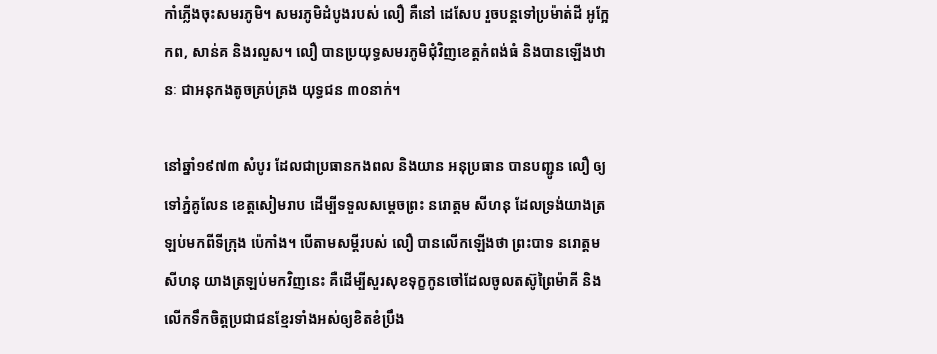កាំភ្លើងចុះសមរភូមិ។ សមរភូមិដំបូងរបស់ លឿ គឺនៅ ដេសែប រួចបន្តទៅប្រម៉ាត់ដី អូក្អែកព, សាន់គ និងរលួស។ លឿ បានប្រយុទ្ធសមរភូមិជុំវិញខេត្តកំពង់ធំ និងបានឡើងឋានៈ ជាអនុកងតូចគ្រប់គ្រង យុទ្ធជន ៣០នាក់។

នៅឆ្នាំ១៩៧៣ សំបូរ ដែលជាប្រធានកងពល និងយាន អនុប្រធាន បានបញ្ជូន លឿ ឲ្យទៅភ្នំគូលែន ខេត្តសៀមរាប ដើម្បីទទួលសម្ដេចព្រះ នរោត្តម សីហនុ ដែលទ្រង់យាងត្រឡប់មកពីទីក្រុង ប៉េកាំង។ បើតាមសម្ដីរបស់ លឿ បានលើកឡើងថា ព្រះបាទ នរោត្តម សីហនុ យាងត្រឡប់មកវិញនេះ គឺដើម្បីសួរសុខទុក្ខកូនចៅដែលចូលតស៊ូព្រៃម៉ាគី និងលើកទឹកចិត្តប្រជាជនខ្មែរទាំងអស់ឲ្យខិតខំប្រឹង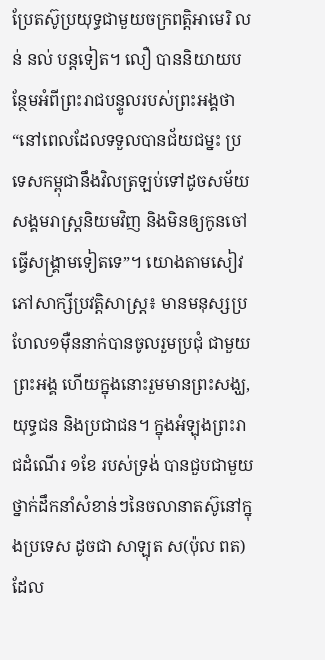ប្រែតស៊ូប្រយុទ្ធជាមួយចក្រពត្តិអាមេរិ លន់ នល់ បន្តទៀត។ លឿ បាននិយាយបន្ថែមអំពីព្រះរាជបន្ទូលរបស់ព្រះអង្គថា “នៅពេលដែលទទួលបានជ័យជម្នះ ប្រទេសកម្ពុជានឹងវិលត្រឡប់ទៅដូចសម័យសង្គមរាស្រ្ដនិយមវិញ និងមិនឲ្យកូនចៅធ្វើសង្គ្រាមទៀតទេ”។ យោងតាមសៀវភៅសាក្សីប្រវត្តិសាស្ដ្រ៖ មានមនុស្សប្រហែល១ម៉ឺននាក់បានចូលរួមប្រជុំ ជាមួយព្រះអង្គ ហើយក្នុងនោះរួមមានព្រះសង្ឃ, យុទ្ធជន និងប្រជាជន។ ក្នុងអំឡុងព្រះរាជដំណើរ ១ខែ របស់ទ្រង់ បានជួបជាមួយថ្នាក់ដឹកនាំសំខាន់ៗនៃចលានាតស៊ូនៅក្នុងប្រទេស ដូចជា សាឡុត ស(ប៉ុល ពត) ដែល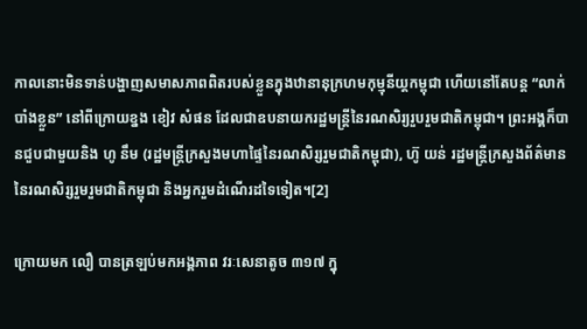កាលនោះមិនទាន់បង្ហាញសមាសភាពពិតរបស់ខ្លួនក្នុងឋានានុក្រហមកុម្មុនីយ្ដកម្ពុជា ហើយនៅតែបន្ត “លាក់បាំងខ្លួន” នៅពីក្រោយខ្នង ខៀវ សំផន ដែលជាឧបនាយករដ្ឋមន្ត្រីនៃរណសិរ្យរួបរួមជាតិកម្ពុជា។ ព្រះអង្គក៏បានជួបជាមួយនិង ហូ នឹម (រដ្ឋមន្ត្រីក្រសួងមហាផ្ទៃនៃរណសិរ្សរួមជាតិកម្ពុជា), ហ៊ូ យន់ រដ្ឋមន្ត្រីក្រសួងព័ត៌មាននៃរណសិរ្សរួមរួមជាតិកម្ពុជា និងអ្នករួមដំណើរដទៃទៀត។[2]

ក្រោយមក លឿ បានត្រឡប់មកអង្គភាព វរៈសេនាតូច ៣១៧ ក្នុ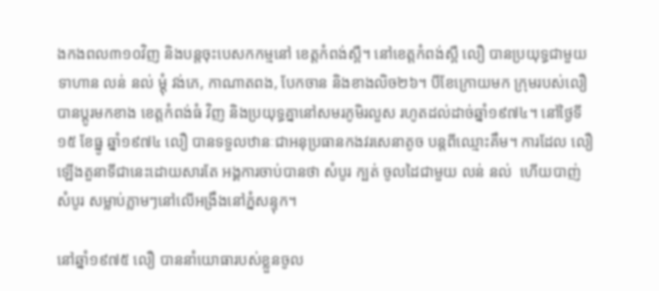ងកងពល៣១០វិញ និងបន្តចុះបេសកកម្មនៅ ខេត្តកំពង់ស្ពឺ។ នៅខេត្តកំពង់ស្ពឺ លឿ បានប្រយុទ្ធជាមួយ ទាហាន លន់ នល់ ម្ដុំ វង់ភេ, កាណាតពង, បែកចាន និងខាងលិច២៦។ បីខែក្រោយមក ក្រុមរបស់លឿ បានប្ដូរមកខាង ខេត្តកំពង់ធំ វិញ និងប្រយុទ្ធគ្នានៅសមរភូមិរលួស រហូតដល់ដាច់ឆ្នាំ១៩៧៤។ នៅថ្ងៃទី១៥ ខែធ្នូ ឆ្នាំ១៩៧៤ លឿ បានទទួលឋានៈជាអនុប្រធានកងវរសេនាតូច បន្តពីឈ្មោះគឹម។ ការដែល លឿ ឡើងតួនាទីជានេះដោយសារតែ អង្គការចាប់បានថា សំបូរ ក្បត់ ចូលដៃជាមួយ លន់ នល់  ហើយបាញ់ សំបូរ សម្លាប់ភ្លាមៗនៅលើអង្រឹងនៅភ្នំសន្ទុក។

នៅឆ្នាំ១៩៧៥ លឿ បាននាំយោធារបស់ខ្លួនចូល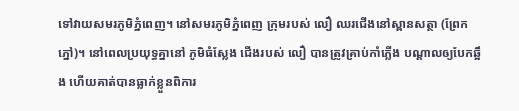ទៅវាយសមរភូមិភ្នំពេញ។ នៅសមរភូមិភ្នំពេញ ក្រុមរបស់ លឿ ឈរជើងនៅស្ពានសត្ថា (ព្រែកភ្នៅ)។ នៅពេលប្រយុទ្ធគ្នានៅ ភូមិធំស្លែង ជើងរបស់ លឿ បានត្រូវគ្រាប់កាំភ្លើង បណ្ដាលឲ្យបែកឆ្អឹង ហើយគាត់បានធ្លាក់ខ្លួនពិការ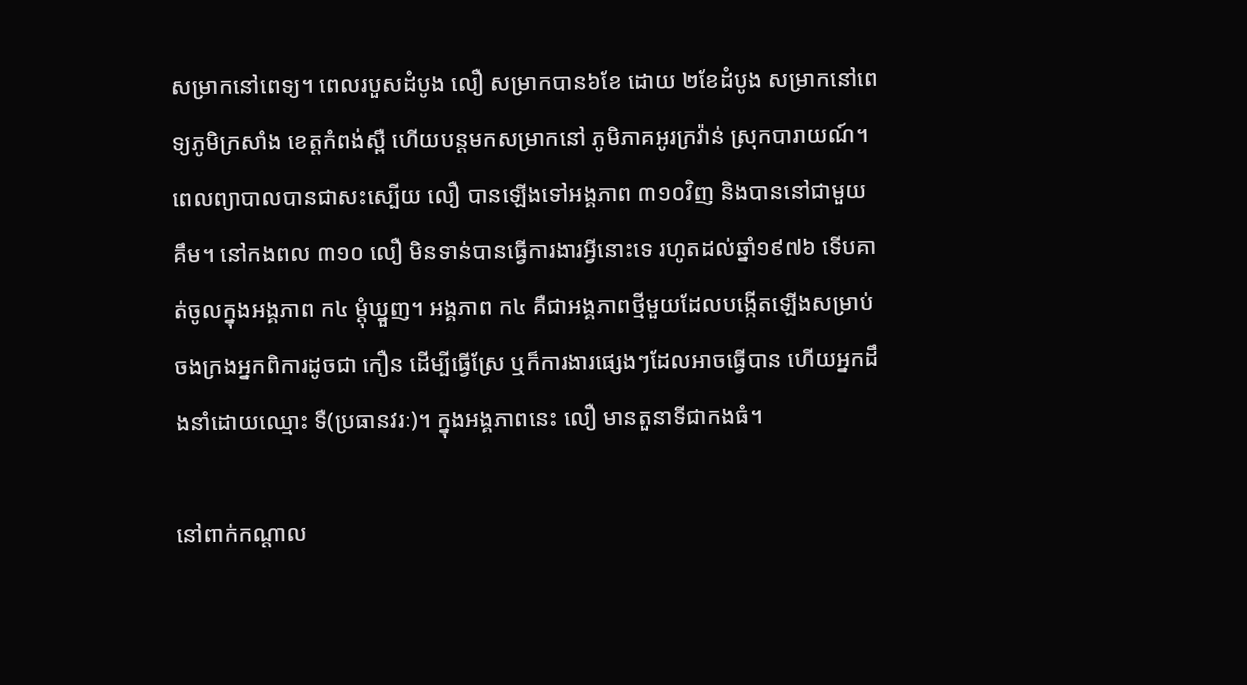សម្រាកនៅពេទ្យ។ ពេលរបួសដំបូង លឿ សម្រាកបាន៦ខែ ដោយ ២ខែដំបូង សម្រាកនៅពេទ្យភូមិក្រសាំង ខេត្តកំពង់ស្ពឺ ហើយបន្តមកសម្រាកនៅ ភូមិភាគអូរក្រវ៉ាន់ ស្រុកបារាយណ៍។ ពេលព្យាបាលបានជាសះស្បើយ លឿ បានឡើងទៅអង្គភាព ៣១០វិញ និងបាននៅជាមួយ គឹម។ នៅកងពល ៣១០ លឿ មិនទាន់បានធ្វើការងារអ្វីនោះទេ រហូតដល់ឆ្នាំ១៩៧៦ ទើបគាត់ចូលក្នុងអង្គភាព ក៤ ម្ដុំឃ្នួញ។ អង្គភាព ក៤ គឺជាអង្គភាពថ្មីមួយដែលបង្កើតឡើងសម្រាប់ចងក្រងអ្នកពិការដូចជា កឿន ដើម្បីធ្វើស្រែ ឬក៏ការងារផ្សេងៗដែលអាចធ្វើបាន ហើយអ្នកដឹងនាំដោយឈ្មោះ ទឺ(ប្រធានវរៈ)។ ក្នុងអង្គភាពនេះ លឿ មានតួនាទីជាកងធំ។

នៅពាក់កណ្ដាល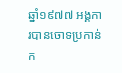ឆ្នាំ១៩៧៧ អង្គការបានចោទប្រកាន់ក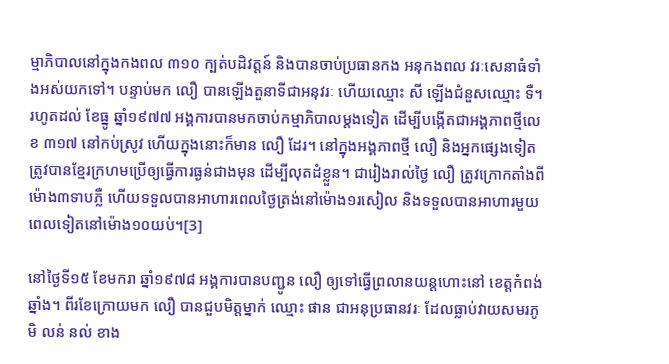ម្មាភិបាលនៅក្នុងកងពល ៣១០ ក្បត់បដិវត្តន៍ និងបានចាប់ប្រធានកង អនុកងពល វរៈសេនាធំទាំងអស់យកទៅ។ បន្ទាប់មក លឿ បានឡើងតួនាទីជាអនុវរៈ ហើយឈ្មោះ សី ឡើងជំនួសឈ្មោះ ទឺ។ រហូតដល់ ខែធ្នូ ឆ្នាំ១៩៧៧ អង្គការបានមកចាប់កម្មាភិបាលម្ដងទៀត ដើម្បីបង្កើតជាអង្គភាពថ្មីលេខ ៣១៧ នៅកប់ស្រូវ ហើយក្នុងនោះក៏មាន លឿ ដែរ។ នៅក្នុងអង្គភាពថ្មី លឿ និងអ្នកផ្សេងទៀតត្រូវបានខ្មែរក្រហមប្រើឲ្យធ្វើការធ្ងន់ជាងមុន ដើម្បីលុតដំខ្លួន។ ជារៀងរាល់ថ្ងៃ លឿ ត្រូវក្រោកតាំងពីម៉ោង៣ទាបភ្លឺ ហើយទទួលបានអាហារពេលថ្ងៃត្រង់នៅម៉ោង១រសៀល និងទទួលបានអាហារមួយពេលទៀតនៅម៉ោង១០យប់។[3]

នៅថ្ងៃទី១៥ ខែមករា ឆ្នាំ១៩៧៨ អង្គការបានបញ្ជូន លឿ ឲ្យទៅធ្វើព្រលានយន្តហោះនៅ ខេត្តកំពង់ឆ្នាំង។ ពីរខែក្រោយមក លឿ បានជួបមិត្តម្នាក់ ឈ្មោះ ផាន ជាអនុប្រធានវរៈ ដែលធ្លាប់វាយសមរភូមិ លន់ នល់ ខាង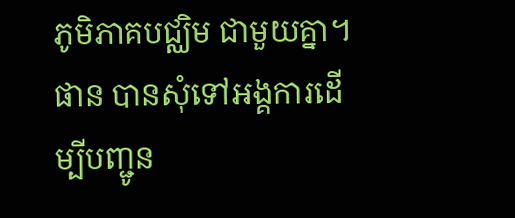ភូមិភាគបជ្ឈិម ជាមួយគ្នា។ ផាន បានសុំទៅអង្គការដើម្បីបញ្ជូន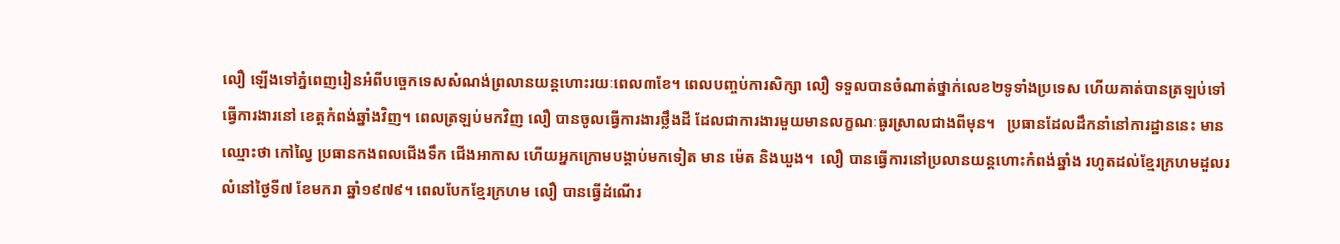លឿ ឡើងទៅភ្នំពេញរៀនអំពីបច្ចេកទេសសំណង់ព្រលានយន្តហោះរយៈពេល៣ខែ។ ពេលបញ្ចប់ការសិក្សា លឿ ទទួលបានចំណាត់ថ្នាក់លេខ២ទូទាំងប្រទេស ហើយគាត់បានត្រឡប់ទៅធ្វើការងារនៅ ខេត្តកំពង់ឆ្នាំងវិញ។ ពេលត្រឡប់មកវិញ លឿ បានចូលធ្វើការងារថ្លឹងដី ដែលជាការងារមួយមានលក្ខណៈធូរស្រាលជាងពីមុន។   ប្រធានដែលដឹកនាំនៅការដ្ឋាននេះ មានឈ្មោះថា កៅល្វៃ ប្រធានកងពលជើងទឹក ជើងអាកាស ហើយអ្នកក្រោមបង្គាប់មកទៀត មាន ម៉េត និងឃួង។  លឿ បានធ្វើការនៅប្រលានយន្តហោះកំពង់ឆ្នាំង រហូតដល់ខ្មែរក្រហមដួលរលំនៅថ្ងៃទី៧ ខែមករា ឆ្នាំ១៩៧៩។ ពេលបែកខ្មែរក្រហម លឿ បានធ្វើដំណើរ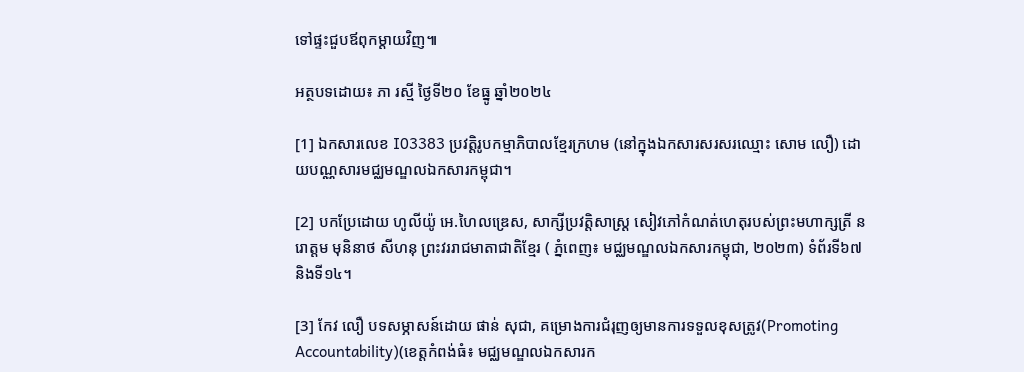ទៅផ្ទះជួបឪពុកម្ដាយវិញ៕

អត្ថបទដោយ៖ ភា រស្មី ថ្ងៃទី២០ ខែធ្នូ ឆ្នាំ២០២៤

[1] ឯកសារលេខ I03383 ប្រវត្តិរូបកម្មាភិបាលខ្មែរក្រហម (នៅក្នុងឯកសារសរសរឈ្មោះ សោម លឿ) ដោយបណ្ណសារមជ្ឈមណ្ឌលឯកសារកម្ពុជា។

[2] បកប្រែដោយ ហូលីយ៉ូ អេ.ហៃលឌ្រេស, សាក្សីប្រវត្តិសាស្រ្ដ សៀវភៅកំណត់ហេតុរបស់ព្រះមហាក្សត្រី នរោត្តម មុនិនាថ សីហនុ ព្រះវររាជមាតាជាតិខ្មែរ ( ភ្នំពេញ៖ មជ្ឈមណ្ឌលឯកសារកម្ពុជា, ២០២៣) ទំព័រទី៦៧ និងទី១៤។

[3] កែវ លឿ បទសម្ភាសន៍ដោយ ផាន់ សុជា, គម្រោងការជំរុញឲ្យមានការទទួលខុសត្រូវ(Promoting Accountability)(ខេត្តកំពង់ធំ៖ មជ្ឈមណ្ឌលឯកសារក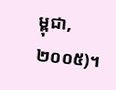ម្ពុជា,២០០៥)។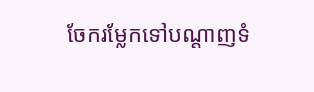ចែករម្លែកទៅបណ្តាញទំ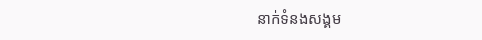នាក់ទំនងសង្គម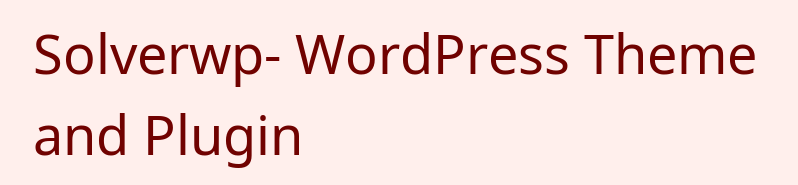Solverwp- WordPress Theme and Plugin